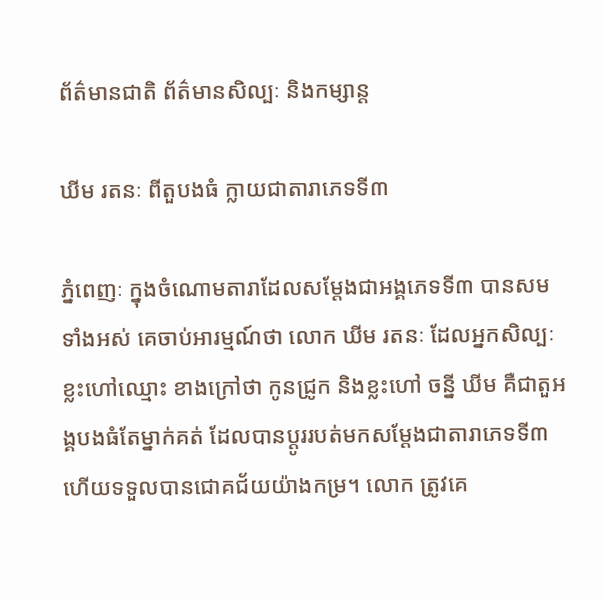ព័ត៌មានជាតិ ព័ត៌មានសិល្បៈ និងកម្សាន្ត

ឃីម រតនៈ ពីតួបងធំ ក្លាយជាតារាភេទទី៣

ភ្នំពេញៈ ក្នុងចំណោមតារាដែលសម្ដែងជាអង្គភេទទី៣ បានសមទាំងអស់ គេចាប់អារម្មណ៍ថា លោក ឃីម រតនៈ ដែលអ្នកសិល្បៈខ្លះហៅឈ្មោះ ខាងក្រៅថា កូនជ្រូក និងខ្លះហៅ ចន្នី ឃីម គឺជាតួអង្គបងធំតែម្នាក់គត់ ដែលបានប្ដូររបត់មកសម្ដែងជាតារាភេទទី៣ ហើយទទួលបានជោគជ័យយ៉ាងកម្រ។ លោក ត្រូវគេ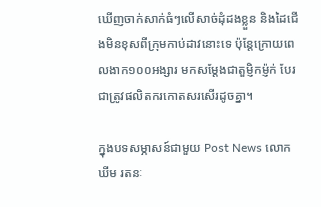ឃើញចាក់សាក់ធំៗលើសាច់ដុំដងខ្លួន និងដៃជើងមិនខុសពីក្រុមកាប់ដាវនោះទេ ប៉ុន្តែក្រោយពេលងាក១០០អង្សារ មកសម្ដែងជាតួម្ញិកម្ញ៉ក់ បែរជាត្រូវផលិតករកោតសរសើរដូចគ្នា។

ក្នុងបទសម្ភាសន៍ជាមួយ Post News លោក ឃីម រតនៈ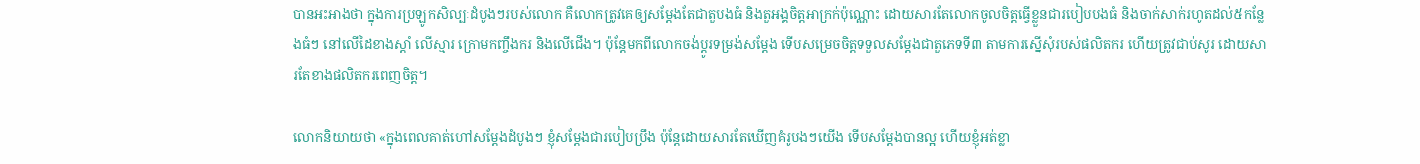បានអះអាងថា ក្នុងការប្រឡូកសិល្បៈដំបូងៗរបស់លោក គឺលោកត្រូវគេឲ្យសម្ដែងតែជាតួបងធំ និងតួអង្គចិត្តអាក្រក់ប៉ុណ្ណោះ ដោយសារតែលោកចូលចិត្តធ្វើខ្លួនជារបៀបបងធំ និងចាក់សាក់រហូតដល់៥កន្លែងធំៗ នៅលើដៃខាងស្ដាំ លើស្មារ ក្រោមកញ្ចឹងករ និងលើជើង។ ប៉ុន្តែមកពីលោកចង់ប្ដូរទម្រង់សម្ដែង ទើបសម្រេចចិត្តទទួលសម្ដែងជាតួភេទទី៣ តាមការស្នើសុំរបស់ផលិតករ ហើយត្រូវជាប់សូរ ដោយសារតែខាងផលិតករពេញចិត្ត។

លោកនិយាយថា «ក្នុងពេលគាត់ហៅសម្ដែងដំបូងៗ ខ្ញុំសម្ដែងជារបៀបប្រឹង ប៉ុន្តែដោយសារតែឃើញគំរូបងៗយើង ទើបសម្ដែងបានល្អ ហើយខ្ញុំអត់ខ្លា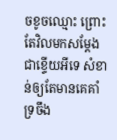ចខូចឈ្មោះ ព្រោះតែវិលមកសម្ដែងជាខ្ទើយអីទេ សំខាន់ឲ្យតែមានគេគាំទ្រចឹង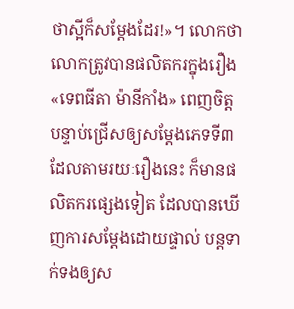ថាស្អីក៏សម្ដែងដែរ!»។ លោកថា លោកត្រូវបានផលិតករក្នុងរឿង «ទេពធីតា ម៉ានីកាំង» ពេញចិត្ត បន្ទាប់ជ្រើសឲ្យសម្ដែងភេទទី៣ ដែលតាមរយៈរឿងនេះ ក៏មានផលិតករផ្សេងទៀត ដែលបានឃើញការសម្ដែងដោយផ្ទាល់ បន្តទាក់ទងឲ្យស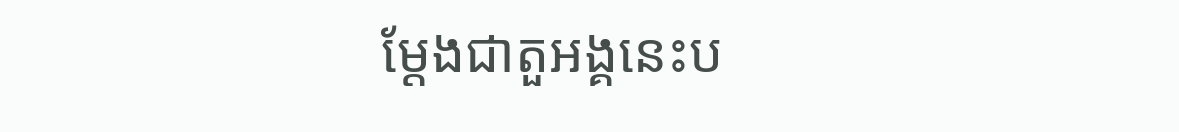ម្ដែងជាតួអង្គនេះប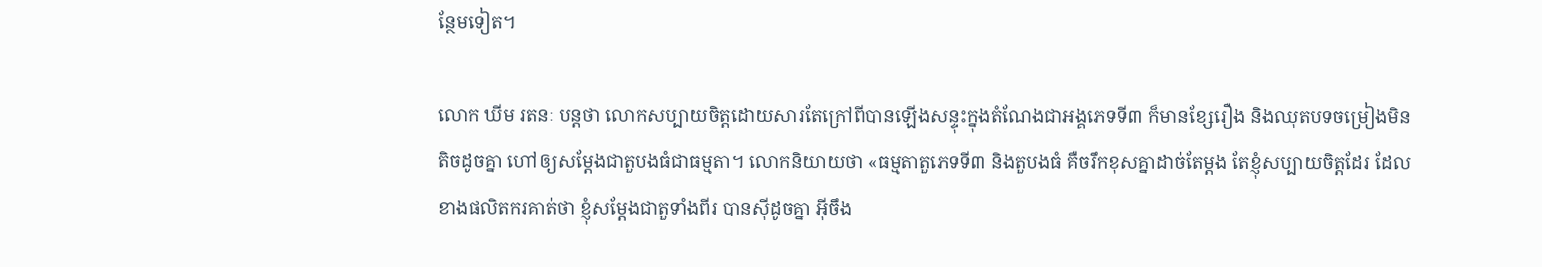ន្ថែមទៀត។

លោក ឃីម រតនៈ បន្តថា លោកសប្បាយចិត្តដោយសារតែក្រៅពីបានឡើងសន្ទុះក្នុងតំណែងជាអង្គភេទទី៣ ក៏មានខ្សែរឿង និងឈុតបទចម្រៀងមិនតិចដូចគ្នា ហៅឲ្យសម្ដែងជាតួបងធំជាធម្មតា។ លោកនិយាយថា «ធម្មតាតួភេទទី៣ និងតួបងធំ គឺចរឹកខុសគ្នាដាច់តែម្ដង តែខ្ញុំសប្បាយចិត្តដែរ ដែលខាងផលិតករគាត់ថា ខ្ញុំសម្ដែងជាតួទាំងពីរ បានស៊ីដូចគ្នា អ៊ីចឹង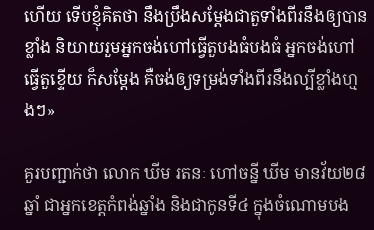ហើយ ទើបខ្ញុំគិតថា នឹងប្រឹងសម្ដែងជាតួទាំងពីរនឹងឲ្យបានខ្លាំង និយាយរួមអ្នកចង់ហៅធ្វើតួបងធំបងធំ អ្នកចង់ហៅធ្វើតួខ្ទើយ ក៏សម្ដែង គឺចង់ឲ្យទម្រង់ទាំងពីរនឹងល្បីខ្លាំងហ្មងៗ»

គួរបញ្ជាក់ថា លោក ឃីម រតនៈ ហៅចន្នី ឃីម មានវ័យ២៨ឆ្នាំ ជាអ្នកខេត្តកំពង់ឆ្នាំង និងជាកូនទី៤ ក្នុងចំណោមបង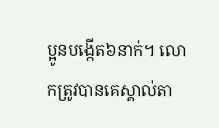ប្អូនបង្កើត៦នាក់។ លោកត្រូវបានគេស្គាល់តា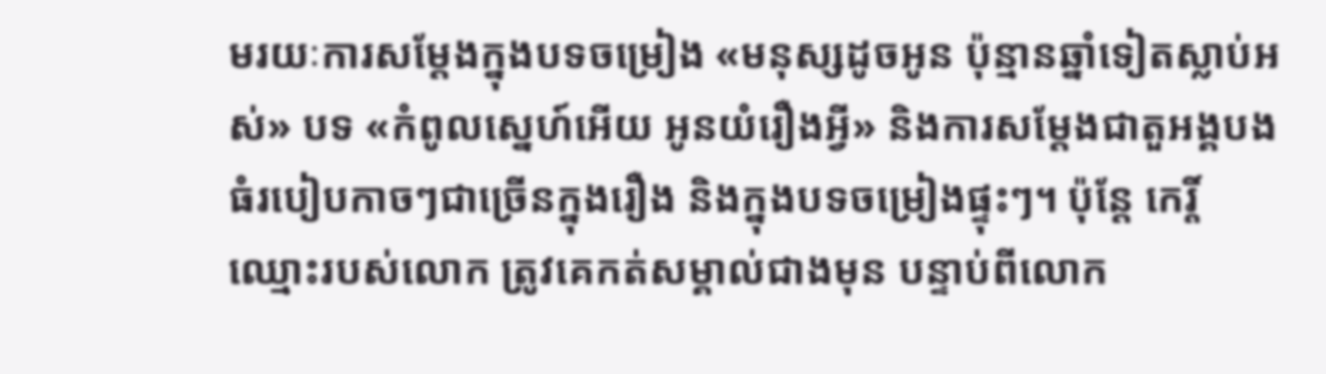មរយៈការសម្ដែងក្នុងបទចម្រៀង «មនុស្សដូចអូន ប៉ុន្មានឆ្នាំទៀតស្លាប់អស់» បទ «កំពូលស្នេហ៍អើយ អូនយំរឿងអ្វី» និងការសម្ដែងជាតួអង្គបងធំរបៀបកាចៗជាច្រើនក្នុងរឿង និងក្នុងបទចម្រៀងផ្ទុះៗ។ ប៉ុន្តែ កេរ្តិ៍ឈ្មោះរបស់លោក ត្រូវគេកត់សម្គាល់ជាងមុន បន្ទាប់ពីលោក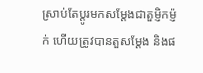ស្រាប់តែប្ដូរមកសម្ដែងជាតួម្ញិកម្ញ៉ក់ ហើយត្រូវបានតួសម្ដែង និងផ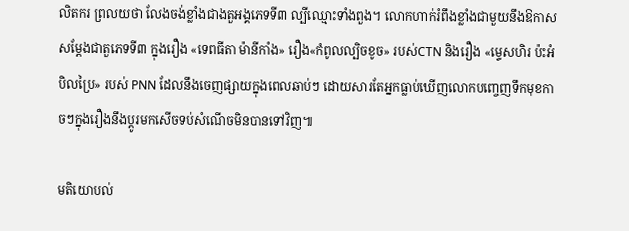លិតករ ព្រលយថា លែងចង់ខ្លាំងជាងតួអង្គភេទទី៣ ល្បីឈ្មោះទាំងពួង។ លោកហាក់រំពឹងខ្លាំងជាមួយនឹងឱកាសសម្ដែងជាតួភេទទី៣ ក្នុងរឿង «ទេពធីតា ម៉ានីកាំង» រឿង«កំពូលល្បិចខូច» របស់CTN និងរឿង «ម្ទេសហិរ ប៉ះអំបិលប្រៃ» របស់ PNN ដែលនឹងចេញផ្សាយក្នុងពេលឆាប់ៗ ដោយសារតែអ្នកធ្លាប់ឃើញលោកបញ្ចេញទឹកមុខកាចៗក្នុងរឿងនឹងប្ដូរមកសើចទប់សំណើចមិនបានទៅវិញ៕

មតិយោបល់